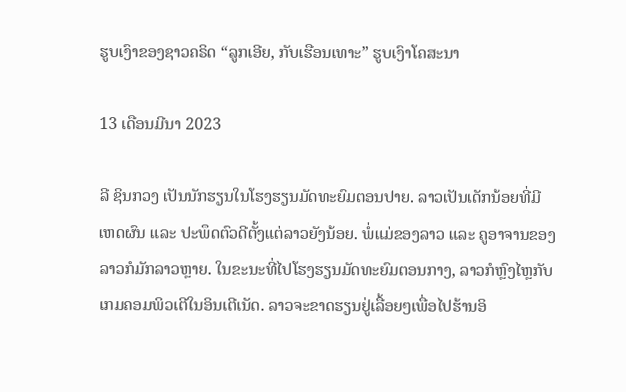ຮູບເງົາຂອງຊາວຄຣິດ “ລູກເອີຍ, ກັບເຮືອນເທາະ” ຮູບເງົາໂຄສະນາ

13 ເດືອນມີນາ 2023

ລີ ຊິນກວງ ເປັນນັກຮຽນໃນໂຮງຮຽນມັດທະຍົມຕອນປາຍ. ລາວເປັນເດັກນ້ອຍທີ່ມີເຫດຜົນ ແລະ ປະພຶດຕົວດີຕັ້ງແຕ່ລາວຍັງນ້ອຍ. ພໍ່ແມ່ຂອງລາວ ແລະ ຄູອາຈານຂອງລາວກໍມັກລາວຫຼາຍ. ໃນຂະນະທີ່ໄປໂຮງຮຽນມັດທະຍົມຕອນກາງ, ລາວກໍຫຼົງໄຫຼກັບເກມຄອມພິວເຕີໃນອິນເຕີເນັດ. ລາວຈະຂາດຮຽນຢູ່ເລື້ອຍໆເພື່ອໄປຮ້ານອິ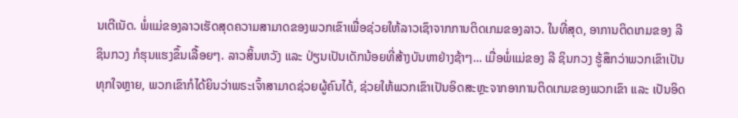ນເຕີເນັດ. ພໍ່ແມ່ຂອງລາວເຮັດສຸດຄວາມສາມາດຂອງພວກເຂົາເພື່ອຊ່ວຍໃຫ້ລາວເຊົາຈາກການຕິດເກມຂອງລາວ. ໃນທີ່ສຸດ, ອາການຕິດເກມຂອງ ລີ ຊິນກວງ ກໍຮຸນແຮງຂຶ້ນເລື້ອຍໆ. ລາວສິ້ນຫວັງ ແລະ ປ່ຽນເປັນເດັກນ້ອຍທີ່ສ້າງບັນຫາຢ່າງຊ້າໆ... ເມື່ອພໍ່ແມ່ຂອງ ລີ ຊິນກວງ ຮູ້ສຶກວ່າພວກເຂົາເປັນທຸກໃຈຫຼາຍ, ພວກເຂົາກໍໄດ້ຍິນວ່າພຣະເຈົ້າສາມາດຊ່ວຍຜູ້ຄົນໄດ້, ຊ່ວຍໃຫ້ພວກເຂົາເປັນອິດສະຫຼະຈາກອາການຕິດເກມຂອງພວກເຂົາ ແລະ ເປັນອິດ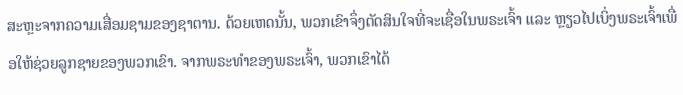ສະຫຼະຈາກຄວາມເສື່ອມຊາມຂອງຊາຕານ. ດ້ວຍເຫດນັ້ນ, ພວກເຂົາຈຶ່ງຕັດສິນໃຈທີ່ຈະເຊື່ອໃນພຣະເຈົ້າ ແລະ ຫຼຽວໄປເບິ່ງພຣະເຈົ້າເພື່ອໃຫ້ຊ່ວຍລູກຊາຍຂອງພວກເຂົາ. ຈາກພຣະທຳຂອງພຣະເຈົ້າ, ພວກເຂົາໄດ້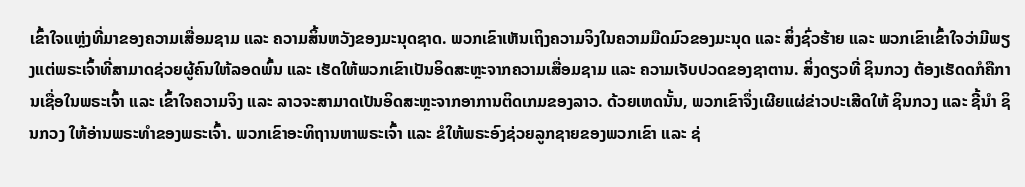ເຂົ້າໃຈແຫຼ່ງທີ່ມາຂອງຄວາມເສື່ອມຊາມ ແລະ ຄວາມສິ້ນຫວັງຂອງມະນຸດຊາດ. ພວກເຂົາເຫັນເຖິງຄວາມຈິງໃນຄວາມມືດມົວຂອງມະນຸດ ແລະ ສິ່ງຊົ່ວຮ້າຍ ແລະ ພວກເຂົາເຂົ້າໃຈວ່າມີພຽງແຕ່ພຣະເຈົ້າທີ່ສາມາດຊ່ວຍຜູ້ຄົນໃຫ້ລອດພົ້ນ ແລະ ເຮັດໃຫ້ພວກເຂົາເປັນອິດສະຫຼະຈາກຄວາມເສື່ອມຊາມ ແລະ ຄວາມເຈັບປວດຂອງຊາຕານ. ສິ່ງດຽວທີ່ ຊິນກວງ ຕ້ອງເຮັດດກໍຄືການເຊື່ອໃນພຣະເຈົ້າ ແລະ ເຂົ້າໃຈຄວາມຈິງ ແລະ ລາວຈະສາມາດເປັນອິດສະຫຼະຈາກອາການຕິດເກມຂອງລາວ. ດ້ວຍເຫດນັ້ນ, ພວກເຂົາຈຶ່ງເຜີຍແຜ່ຂ່າວປະເສີດໃຫ້ ຊິນກວງ ແລະ ຊີ້ນໍາ ຊິນກວງ ໃຫ້ອ່ານພຣະທຳຂອງພຣະເຈົ້າ. ພວກເຂົາອະທິຖານຫາພຣະເຈົ້າ ແລະ ຂໍໃຫ້ພຣະອົງຊ່ວຍລູກຊາຍຂອງພວກເຂົາ ແລະ ຊ່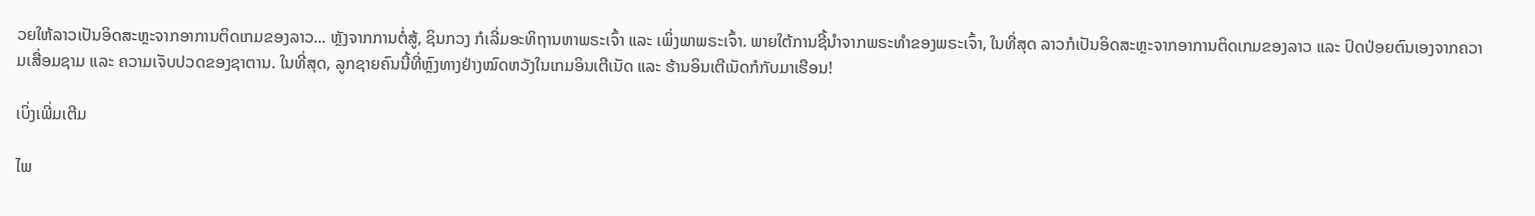ວຍໃຫ້ລາວເປັນອິດສະຫຼະຈາກອາການຕິດເກມຂອງລາວ... ຫຼັງຈາກການຕໍ່ສູ້, ຊິນກວງ ກໍເລີ່ມອະທິຖານຫາພຣະເຈົ້າ ແລະ ເພິ່ງພາພຣະເຈົ້າ. ພາຍໃຕ້ການຊີ້ນໍາຈາກພຣະທຳຂອງພຣະເຈົ້າ, ໃນທີ່ສຸດ ລາວກໍເປັນອິດສະຫຼະຈາກອາການຕິດເກມຂອງລາວ ແລະ ປົດປ່ອຍຕົນເອງຈາກຄວາມເສື່ອມຊາມ ແລະ ຄວາມເຈັບປວດຂອງຊາຕານ. ໃນທີ່ສຸດ, ລູກຊາຍຄົນນີ້ທີ່ຫຼົງທາງຢ່າງໝົດຫວັງໃນເກມອິນເຕີເນັດ ແລະ ຮ້ານອິນເຕີເນັດກໍກັບມາເຮືອນ!

ເບິ່ງເພີ່ມເຕີມ

ໄພ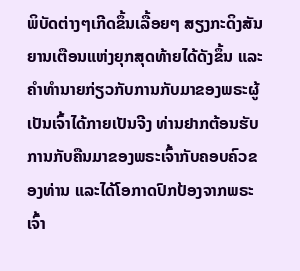ພິບັດຕ່າງໆເກີດຂຶ້ນເລື້ອຍໆ ສຽງກະດິງສັນຍານເຕືອນແຫ່ງຍຸກສຸດທ້າຍໄດ້ດັງຂຶ້ນ ແລະຄໍາທໍານາຍກ່ຽວກັບການກັບມາຂອງພຣະຜູ້ເປັນເຈົ້າໄດ້ກາຍເປັນຈີງ ທ່ານຢາກຕ້ອນຮັບການກັບຄືນມາຂອງພຣະເຈົ້າກັບຄອບຄົວຂອງທ່ານ ແລະໄດ້ໂອກາດປົກປ້ອງຈາກພຣະເຈົ້າ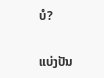ບໍ?

ແບ່ງປັນ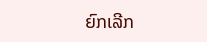ຍົກເລີກ